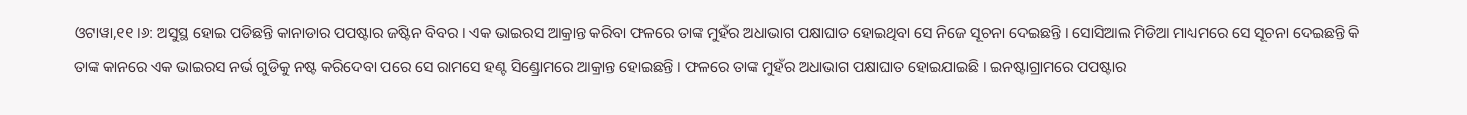ଓଟାୱା,୧୧ ।୬: ଅସୁସ୍ଥ ହୋଇ ପଡିଛନ୍ତି କାନାଡାର ପପଷ୍ଟାର ଜଷ୍ଟିନ ବିବର । ଏକ ଭାଇରସ ଆକ୍ରାନ୍ତ କରିବା ଫଳରେ ତାଙ୍କ ମୁହଁର ଅଧାଭାଗ ପକ୍ଷାଘାତ ହୋଇଥିବା ସେ ନିଜେ ସୂଚନା ଦେଇଛନ୍ତି । ସୋସିଆଲ ମିଡିଆ ମାଧ୍ୟମରେ ସେ ସୂଚନା ଦେଇଛନ୍ତି କି ତାଙ୍କ କାନରେ ଏକ ଭାଇରସ ନର୍ଭ ଗୁଡିକୁ ନଷ୍ଟ କରିଦେବା ପରେ ସେ ରାମସେ ହଣ୍ଟ ସିଣ୍ଡ୍ରୋମରେ ଆକ୍ରାନ୍ତ ହୋଇଛନ୍ତି । ଫଳରେ ତାଙ୍କ ମୁହଁର ଅଧାଭାଗ ପକ୍ଷାଘାତ ହୋଇଯାଇଛି । ଇନଷ୍ଟାଗ୍ରାମରେ ପପଷ୍ଟାର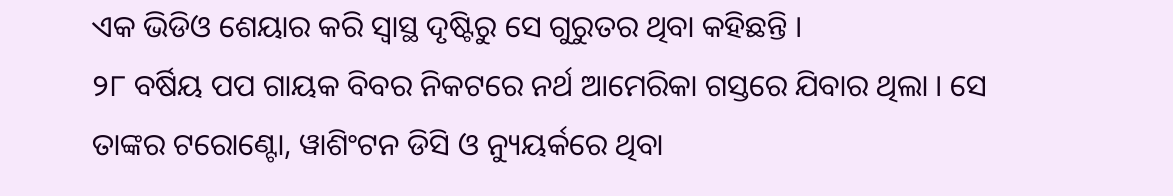ଏକ ଭିଡିଓ ଶେୟାର କରି ସ୍ୱାସ୍ଥ ଦୃଷ୍ଟିରୁ ସେ ଗୁରୁତର ଥିବା କହିଛନ୍ତି ।
୨୮ ବର୍ଷିୟ ପପ ଗାୟକ ବିବର ନିକଟରେ ନର୍ଥ ଆମେରିକା ଗସ୍ତରେ ଯିବାର ଥିଲା । ସେ ତାଙ୍କର ଟରୋଣ୍ଟୋ, ୱାଶିଂଟନ ଡିସି ଓ ନ୍ୟୁୟର୍କରେ ଥିବା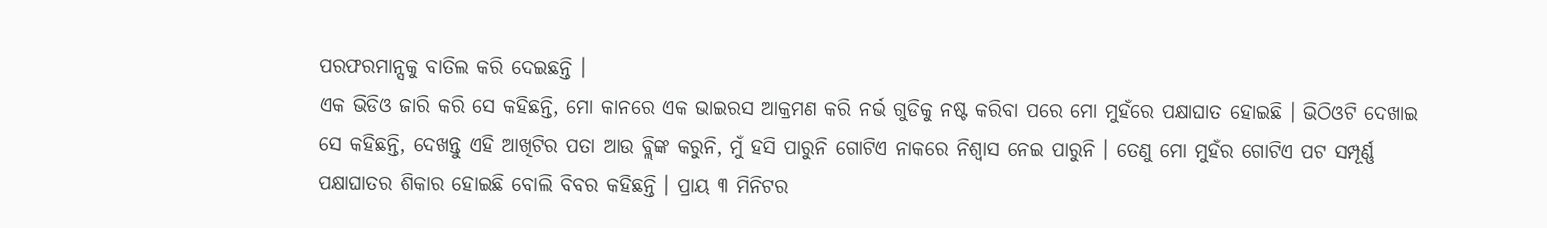ପରଫରମାନ୍ସକୁ ବାତିଲ କରି ଦେଇଛନ୍ତି ।
ଏକ ଭିଡିଓ ଜାରି କରି ସେ କହିଛନ୍ତି, ମୋ କାନରେ ଏକ ଭାଇରସ ଆକ୍ରମଣ କରି ନର୍ଭ ଗୁଡିକୁ ନଷ୍ଟ କରିବା ପରେ ମୋ ମୁହଁରେ ପକ୍ଷାଘାତ ହୋଇଛି । ଭିଠିଓଟି ଦେଖାଇ ସେ କହିଛନ୍ତି, ଦେଖନ୍ତୁ ଏହି ଆଖିଟିର ପତା ଆଉ ବ୍ଲିଙ୍କ କରୁନି, ମୁଁ ହସି ପାରୁନି ଗୋଟିଏ ନାକରେ ନିଶ୍ୱାସ ନେଇ ପାରୁନି । ତେଣୁ ମୋ ମୁହଁର ଗୋଟିଏ ପଟ ସମ୍ପୂର୍ଣ୍ଣ ପକ୍ଷାଘାତର ଶିକାର ହୋଇଛି ବୋଲି ବିବର କହିଛନ୍ତି । ପ୍ରାୟ ୩ ମିନିଟର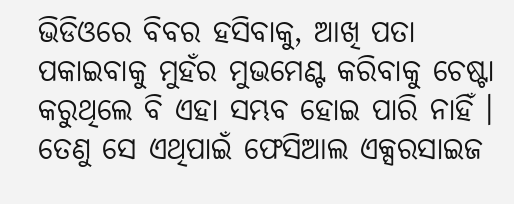ଭିଡିଓରେ ବିବର ହସିବାକୁ, ଆଖି ପତା ପକାଇବାକୁ ମୁହଁର ମୁଭମେଣ୍ଟ କରିବାକୁ ଚେଷ୍ଟା କରୁଥିଲେ ବି ଏହା ସମ୍ଭବ ହୋଇ ପାରି ନାହିଁ । ତେଣୁ ସେ ଏଥିପାଇଁ ଫେସିଆଲ ଏକ୍ସରସାଇଜ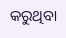କରୁଥିବା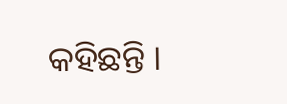କହିଛନ୍ତି ।